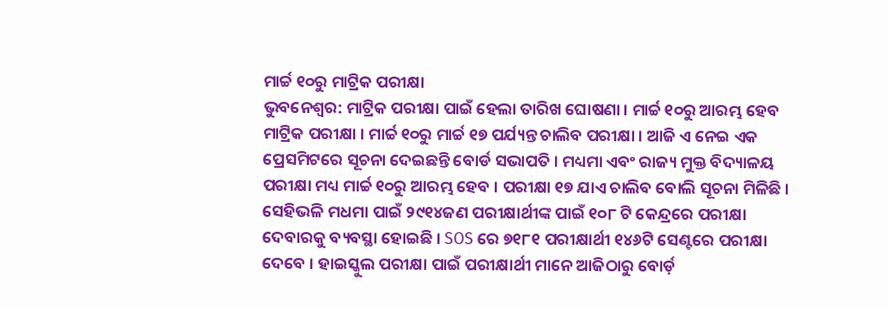ମାର୍ଚ୍ଚ ୧୦ରୁ ମାଟ୍ରିକ ପରୀକ୍ଷା
ଭୁବନେଶ୍ୱର: ମାଟ୍ରିକ ପରୀକ୍ଷା ପାଇଁ ହେଲା ତାରିଖ ଘୋଷଣା । ମାର୍ଚ୍ଚ ୧୦ରୁ ଆରମ୍ଭ ହେବ ମାଟ୍ରିକ ପରୀକ୍ଷା । ମାର୍ଚ୍ଚ ୧୦ରୁ ମାର୍ଚ୍ଚ ୧୭ ପର୍ଯ୍ୟନ୍ତ ଚାଲିବ ପରୀକ୍ଷା । ଆଜି ଏ ନେଇ ଏକ ପ୍ରେସମିଟରେ ସୂଚନା ଦେଇଛନ୍ତି ବୋର୍ଡ ସଭାପତି । ମଧ୍ୟମା ଏବଂ ରାଜ୍ୟ ମୁକ୍ତ ବିଦ୍ୟାଳୟ ପରୀକ୍ଷା ମଧ୍ୟ ମାର୍ଚ୍ଚ ୧୦ରୁ ଆରମ୍ଭ ହେବ । ପରୀକ୍ଷା ୧୭ ଯାଏ ଚାଲିବ ବୋଲି ସୂଚନା ମିଳିଛି ।
ସେହିଭଳି ମଧମା ପାଇଁ ୨୯୧୪ଜଣ ପରୀକ୍ଷାର୍ଥୀଙ୍କ ପାଇଁ ୧୦୮ ଟି କେନ୍ଦ୍ରରେ ପରୀକ୍ଷା ଦେବାରକୁ ବ୍ୟବସ୍ଥା ହୋଇଛି । SOS ରେ ୭୧୮୧ ପରୀକ୍ଷାର୍ଥୀ ୧୪୬ଟି ସେଣ୍ଟରେ ପରୀକ୍ଷା ଦେବେ । ହାଇସ୍କୁଲ ପରୀକ୍ଷା ପାଇଁ ପରୀକ୍ଷାର୍ଥୀ ମାନେ ଆଜିଠାରୁ ବୋର୍ଡ଼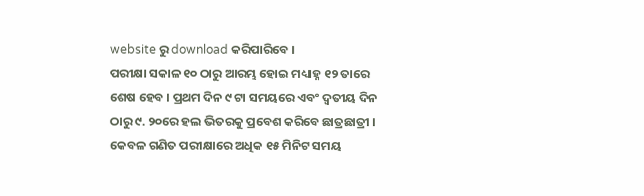website ରୁ download କରିପାରିବେ ।
ପରୀକ୍ଷା ସକାଳ ୧୦ ଠାରୁ ଆରମ୍ଭ ହୋଇ ମଧ୍ୟାହ୍ନ ୧୨ ତାରେ ଶେଷ ହେବ । ପ୍ରଥମ ଦିନ ୯ ଟା ସମୟରେ ଏବଂ ଦ୍ଵତୀୟ ଦିନ ଠାରୁ ୯. ୨୦ରେ ହଲ ଭିତରକୁ ପ୍ରବେଶ କରିବେ ଛାତ୍ରଛାତ୍ରୀ । କେବଳ ଗଣିତ ପରୀକ୍ଷାରେ ଅଧିକ ୧୫ ମିନିଟ ସମୟ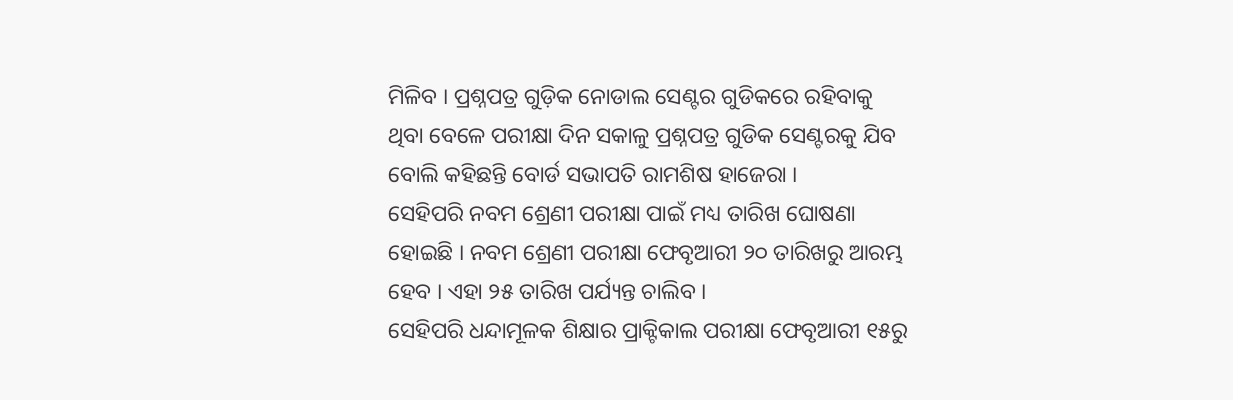ମିଳିବ । ପ୍ରଶ୍ନପତ୍ର ଗୁଡ଼ିକ ନୋଡାଲ ସେଣ୍ଟର ଗୁଡିକରେ ରହିବାକୁ ଥିବା ବେଳେ ପରୀକ୍ଷା ଦିନ ସକାଳୁ ପ୍ରଶ୍ନପତ୍ର ଗୁଡିକ ସେଣ୍ଟରକୁ ଯିବ ବୋଲି କହିଛନ୍ତି ବୋର୍ଡ ସଭାପତି ରାମଶିଷ ହାଜେରା ।
ସେହିପରି ନବମ ଶ୍ରେଣୀ ପରୀକ୍ଷା ପାଇଁ ମଧ୍ୟ ତାରିଖ ଘୋଷଣା ହୋଇଛି । ନବମ ଶ୍ରେଣୀ ପରୀକ୍ଷା ଫେବୃଆରୀ ୨୦ ତାରିଖରୁ ଆରମ୍ଭ ହେବ । ଏହା ୨୫ ତାରିଖ ପର୍ଯ୍ୟନ୍ତ ଚାଲିବ ।
ସେହିପରି ଧନ୍ଦାମୂଳକ ଶିକ୍ଷାର ପ୍ରାକ୍ଟିକାଲ ପରୀକ୍ଷା ଫେବୃଆରୀ ୧୫ରୁ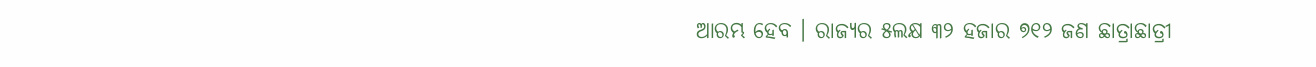ଆରମ୍ଭ ହେବ । ରାଜ୍ୟର ୫ଲକ୍ଷ ୩୨ ହଜାର ୭୧୨ ଜଣ ଛାତ୍ରାଛାତ୍ରୀ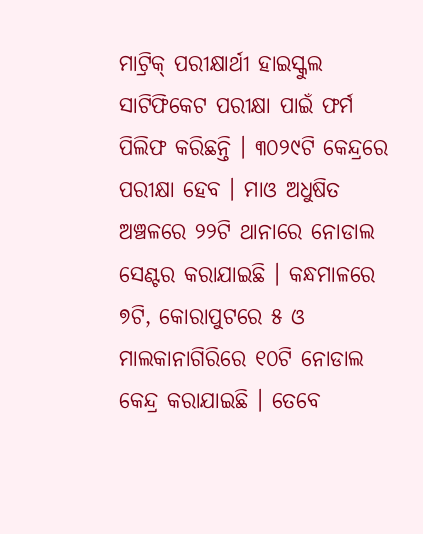ମାଟ୍ରିକ୍ ପରୀକ୍ଷାର୍ଥୀ ହାଇସ୍କୁଲ ସାଟିଫିକେଟ ପରୀକ୍ଷା ପାଇଁ ଫର୍ମ ପିଲିଫ କରିଛନ୍ତି । ୩୦୨୯ଟି କେନ୍ଦ୍ରରେ ପରୀକ୍ଷା ହେବ । ମାଓ ଅଧୁଷିତ ଅଞ୍ଚଳରେ ୨୨ଟି ଥାନାରେ ନୋଡାଲ ସେଣ୍ଟର କରାଯାଇଛି । କନ୍ଧମାଳରେ ୭ଟି, କୋରାପୁଟରେ ୫ ଓ ମାଲକାନାଗିରିରେ ୧୦ଟି ନୋଡାଲ କେନ୍ଦ୍ର କରାଯାଇଛି । ତେବେ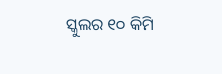ସ୍କୁଲର ୧୦ କିମି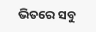ଭିତରେ ସବୁ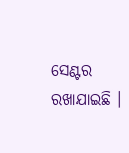ସେଣ୍ଟର ରଖାଯାଇଛି ।